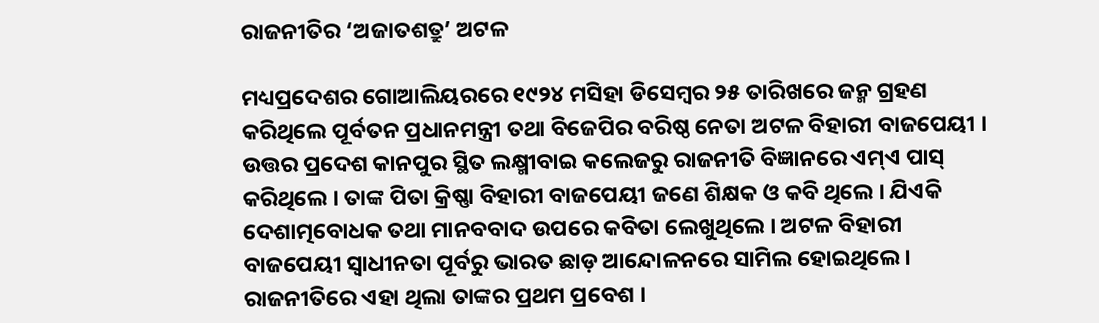ରାଜନୀତିର ‘ଅଜାତଶତ୍ରୁ’ ଅଟଳ

ମଧ୍ୟପ୍ରଦେଶର ଗୋଆଲିୟରରେ ୧୯୨୪ ମସିହା ଡିସେମ୍ବର ୨୫ ତାରିଖରେ ଜନ୍ମ ଗ୍ରହଣ କରିଥିଲେ ପୂର୍ବତନ ପ୍ରଧାନମନ୍ତ୍ରୀ ତଥା ବିଜେପିର ବରିଷ୍ଠ ନେତା ଅଟଳ ବିହାରୀ ବାଜପେୟୀ । ଉତ୍ତର ପ୍ରଦେଶ କାନପୁର ସ୍ଥିତ ଲକ୍ଷ୍ମୀବାଇ କଲେଜରୁ ରାଜନୀତି ବିଜ୍ଞାନରେ ଏମ୍‌ଏ ପାସ୍‌ କରିଥିଲେ । ତାଙ୍କ ପିତା କ୍ରିଷ୍ଣା ବିହାରୀ ବାଜପେୟୀ ଜଣେ ଶିକ୍ଷକ ଓ କବି ଥିଲେ । ଯିଏକି ଦେଶାତ୍ମବୋଧକ ତଥା ମାନବବାଦ ଉପରେ କବିତା ଲେଖୁଥିଲେ । ଅଟଳ ବିହାରୀ ବାଜପେୟୀ ସ୍ୱାଧୀନତା ପୂର୍ବରୁ ଭାରତ ଛାଡ଼ ଆନ୍ଦୋଳନରେ ସାମିଲ ହୋଇଥିଲେ । ରାଜନୀତିରେ ଏହା ଥିଲା ତାଙ୍କର ପ୍ରଥମ ପ୍ରବେଶ ।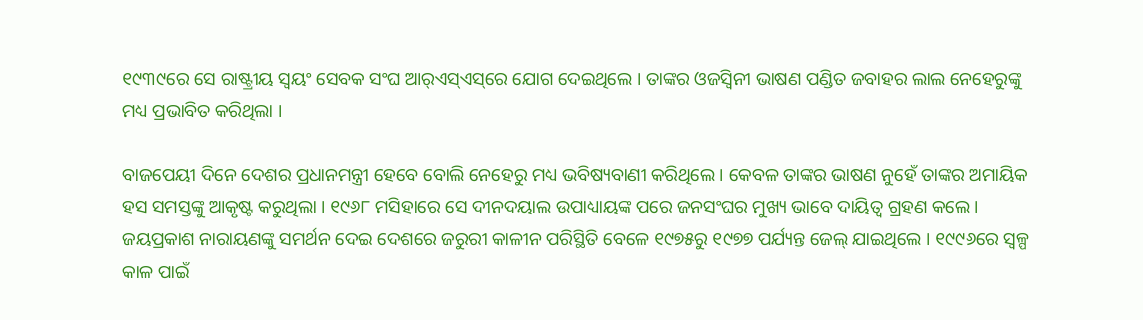୧୯୩୯ରେ ସେ ରାଷ୍ଟ୍ରୀୟ ସ୍ୱୟଂ ସେବକ ସଂଘ ଆର୍‌ଏସ୍‌ଏସ୍‌ରେ ଯୋଗ ଦେଇଥିଲେ । ତାଙ୍କର ଓଜସ୍ୱିନୀ ଭାଷଣ ପଣ୍ଡିତ ଜବାହର ଲାଲ ନେହେରୁଙ୍କୁ ମଧ୍ୟ ପ୍ରଭାବିତ କରିଥିଲା ।

ବାଜପେୟୀ ଦିନେ ଦେଶର ପ୍ରଧାନମନ୍ତ୍ରୀ ହେବେ ବୋଲି ନେହେରୁ ମଧ୍ୟ ଭବିଷ୍ୟବାଣୀ କରିଥିଲେ । କେବଳ ତାଙ୍କର ଭାଷଣ ନୁହେଁ ତାଙ୍କର ଅମାୟିକ ହସ ସମସ୍ତଙ୍କୁ ଆକୃଷ୍ଟ କରୁଥିଲା । ୧୯୬୮ ମସିହାରେ ସେ ଦୀନଦୟାଲ ଉପାଧ୍ୟାୟଙ୍କ ପରେ ଜନସଂଘର ମୁଖ୍ୟ ଭାବେ ଦାୟିତ୍ୱ ଗ୍ରହଣ କଲେ । ଜୟପ୍ରକାଶ ନାରାୟଣଙ୍କୁ ସମର୍ଥନ ଦେଇ ଦେଶରେ ଜରୁରୀ କାଳୀନ ପରିସ୍ଥିତି ବେଳେ ୧୯୭୫ରୁ ୧୯୭୭ ପର୍ଯ୍ୟନ୍ତ ଜେଲ୍‌ ଯାଇଥିଲେ । ୧୯୯୬ରେ ସ୍ୱଳ୍ପ କାଳ ପାଇଁ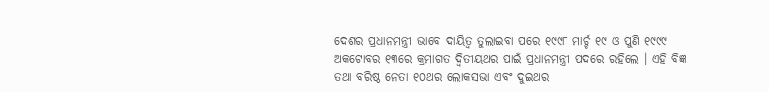ଦେଶର ପ୍ରଧାନମନ୍ତ୍ରୀ ଭାବେ ଦାୟିତ୍ୱ ତୁଲାଇବା ପରେ ୧୯୯୮ ମାର୍ଚ୍ଚ ୧୯ ଓ ପୁଣି ୧୯୯୯ ଅକଟୋବର ୧୩ରେ କ୍ରମାଗତ ଦ୍ୱିତୀୟଥର ପାଇଁ ପ୍ରଧାନମନ୍ତ୍ରୀ ପଦରେ ରହିଲେ । ଏହି ବିଜ୍ଞ ତଥା ବରିଷ୍ଠ ନେତା ୧୦ଥର ଲୋକସଭା ଏବଂ ଦୁଇଥର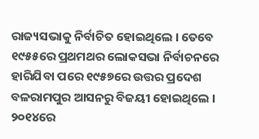ରାଜ୍ୟସଭାକୁ ନିର୍ବାଚିତ ହୋଇଥିଲେ । ତେବେ ୧୯୫୫ରେ ପ୍ରଥମଥର ଲୋକସଭା ନିର୍ବାଚନରେ ହାରିଯିବା ପରେ ୧୯୫୭ରେ ଉତ୍ତର ପ୍ରଦେଶ ବଳରାମପୁର ଆସନରୁ ବିଜୟୀ ହୋଇଥିଲେ । ୨୦୧୪ରେ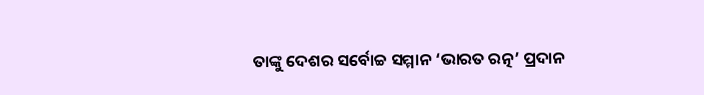ତାଙ୍କୁ ଦେଶର ସର୍ବୋଚ୍ଚ ସମ୍ମାନ ‘ଭାରତ ରତ୍ନ’ ପ୍ରଦାନ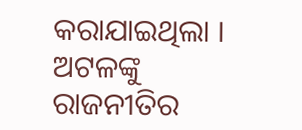କରାଯାଇଥିଲା । ଅଟଳଙ୍କୁ ରାଜନୀତିର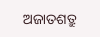ଅଜାତଶତ୍ରୁ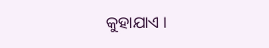କୁହାଯାଏ ।